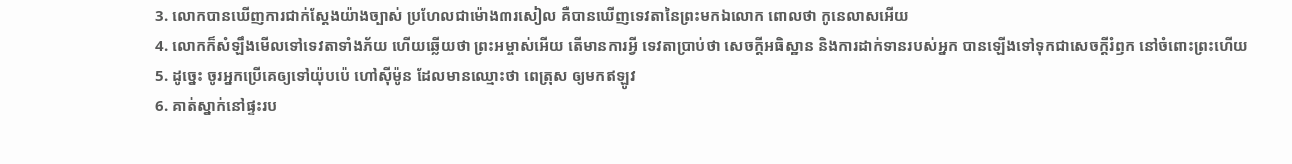3. លោកបានឃើញការជាក់ស្តែងយ៉ាងច្បាស់ ប្រហែលជាម៉ោង៣រសៀល គឺបានឃើញទេវតានៃព្រះមកឯលោក ពោលថា កូនេលាសអើយ
4. លោកក៏សំឡឹងមើលទៅទេវតាទាំងភ័យ ហើយឆ្លើយថា ព្រះអម្ចាស់អើយ តើមានការអ្វី ទេវតាប្រាប់ថា សេចក្ដីអធិស្ឋាន និងការដាក់ទានរបស់អ្នក បានឡើងទៅទុកជាសេចក្ដីរំឭក នៅចំពោះព្រះហើយ
5. ដូច្នេះ ចូរអ្នកប្រើគេឲ្យទៅយ៉ុបប៉េ ហៅស៊ីម៉ូន ដែលមានឈ្មោះថា ពេត្រុស ឲ្យមកឥឡូវ
6. គាត់ស្នាក់នៅផ្ទះរប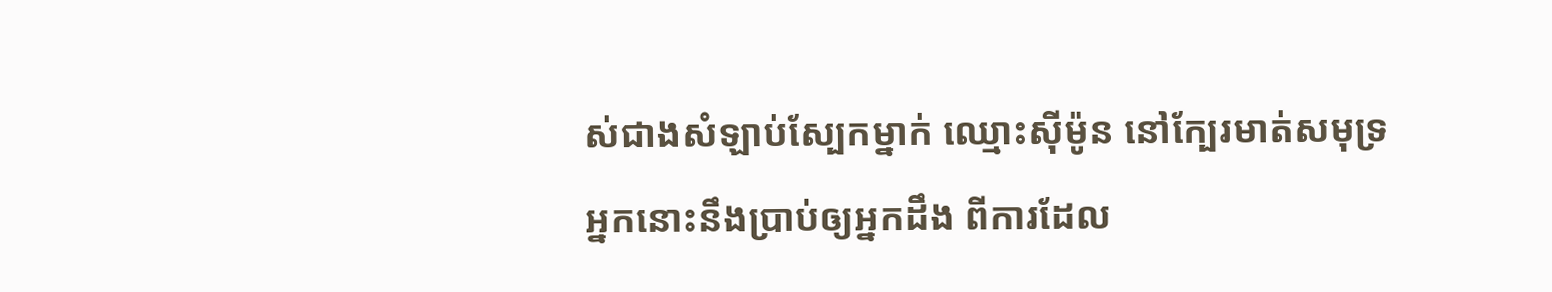ស់ជាងសំឡាប់ស្បែកម្នាក់ ឈ្មោះស៊ីម៉ូន នៅក្បែរមាត់សមុទ្រ អ្នកនោះនឹងប្រាប់ឲ្យអ្នកដឹង ពីការដែល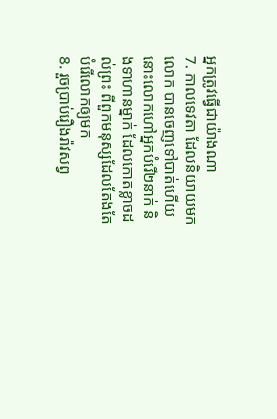អ្នកត្រូវធ្វើជាយ៉ាងណា
7. កាលទេវតា ដែលនិយាយមកលោក បានចេញទៅបាត់ហើយ នោះលោកហៅអ្នកបំរើ២នាក់ និងទាហានម្នាក់ ដែលកោតខ្លាចដល់ព្រះ ពីពួកមនុស្សដែលតែងតែបំរើលោកឲ្យមក
8. រួចប្រាប់រឿងរ៉ាវសព្វ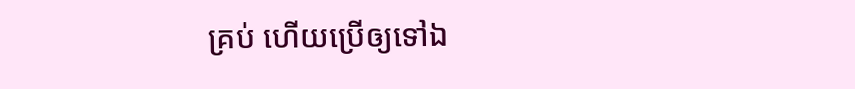គ្រប់ ហើយប្រើឲ្យទៅឯ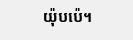យ៉ុបប៉េ។